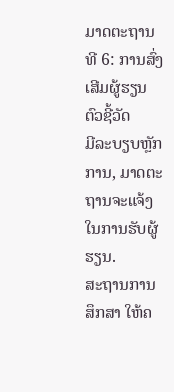ມາດຕະຖານທີ 6: ການສົ່ງເສີມຜູ້ຮຽນ
ຕົວຊີ້ວັດ
ມີລະບຽບຫຼັກການ, ມາດຕະຖານຈະແຈ້ງ ໃນການຮັບຜູ້ຮຽນ.
ສະຖານການສຶກສາ ໃຫ້ຄ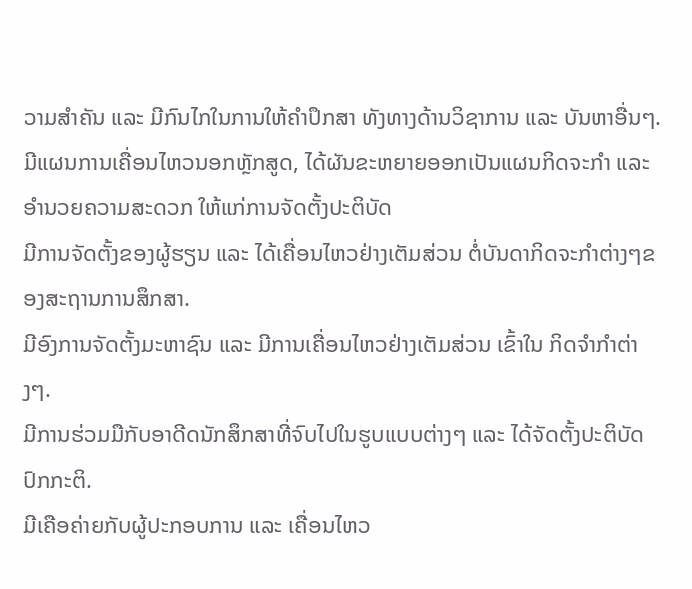ວາມສໍາຄັນ ແລະ ມີກົນໄກໃນການໃຫ້ຄໍາປຶກສາ ທັງທາງດ້ານວິຊາການ ແລະ ບັນຫາອື່ນໆ.
ມີແຜນການເຄື່ອນໄຫວນອກຫຼັກສູດ, ໄດ້ຜັນຂະຫຍາຍອອກເປັນແຜນກິດຈະກຳ ແລະ ອໍານວຍຄວາມສະດວກ ໃຫ້ແກ່ການຈັດຕັ້ງປະຕິບັດ
ມີການຈັດຕັ້ງຂອງຜູ້ຮຽນ ແລະ ໄດ້ເຄື່ອນໄຫວຢ່າງເຕັມສ່ວນ ຕໍ່ບັນດາກິດຈະກຳຕ່າງໆຂອງສະຖານການສຶກສາ.
ມີອົງການຈັດຕັ້ງມະຫາຊົນ ແລະ ມີການເຄື່ອນໄຫວຢ່າງເຕັມສ່ວນ ເຂົ້າໃນ ກິດຈໍາກໍາຕ່າງໆ.
ມີການຮ່ວມມືກັບອາດີດນັກສຶກສາທີ່ຈົບໄປໃນຮູບແບບຕ່າງໆ ແລະ ໄດ້ຈັດຕັ້ງປະຕິບັດປົກກະຕິ.
ມີເຄືອຄ່າຍກັບຜູ້ປະກອບການ ແລະ ເຄື່ອນໄຫວ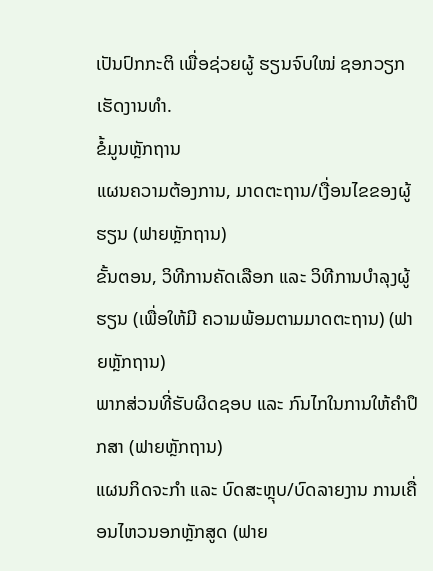ເປັນປົກກະຕິ ເພື່ອຊ່ວຍຜູ້ ຮຽນຈົບໃໝ່ ຊອກວຽກເຮັດງານທໍາ.
ຂໍ້ມູນຫຼັກຖານ
ແຜນຄວາມຕ້ອງການ, ມາດຕະຖານ/ເງື່ອນໄຂຂອງຜູ້ຮຽນ (ຟາຍຫຼັກຖານ)
ຂັ້ນຕອນ, ວິທີການຄັດເລືອກ ແລະ ວິທີການບໍາລຸງຜູ້ຮຽນ (ເພື່ອໃຫ້ມີ ຄວາມພ້ອມຕາມມາດຕະຖານ) (ຟາຍຫຼັກຖານ)
ພາກສ່ວນທີ່ຮັບຜິດຊອບ ແລະ ກົນໄກໃນການໃຫ້ຄໍາປຶກສາ (ຟາຍຫຼັກຖານ)
ແຜນກິດຈະກໍາ ແລະ ບົດສະຫຼຸບ/ບົດລາຍງານ ການເຄື່ອນໄຫວນອກຫຼັກສູດ (ຟາຍ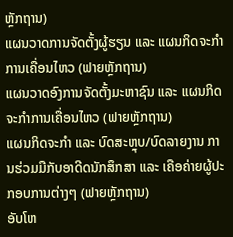ຫຼັກຖານ)
ແຜນວາດການຈັດຕັ້ງຜູ້ຮຽນ ແລະ ແຜນກິດຈະກໍາການເຄື່ອນໄຫວ (ຟາຍຫຼັກຖານ)
ແຜນວາດອົງການຈັດຕັ້ງມະຫາຊົນ ແລະ ແຜນກິດຈະກໍາການເຄື່ອນໄຫວ (ຟາຍຫຼັກຖານ)
ແຜນກິດຈະກໍາ ແລະ ບົດສະຫຼຸບ/ບົດລາຍງານ ການຮ່ວມມືກັບອາດີດນັກສຶກສາ ແລະ ເຄືອຄ່າຍຜູ້ປະກອບການຕ່າງໆ (ຟາຍຫຼັກຖານ)
ອັບໂຫ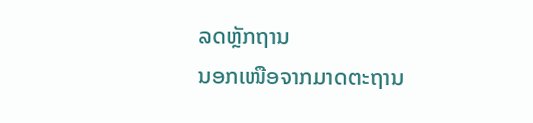ລດຫຼັກຖານ
ນອກເໜືອຈາກມາດຕະຖານ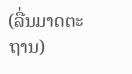(ລື່ນມາດຕະຖານ)